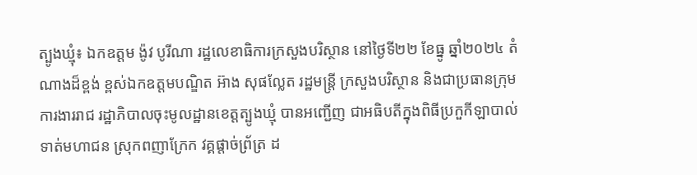ត្បូងឃ្មុំ៖ ឯកឧត្តម ង៉ូវ បូរីណា រដ្ឋលេខាធិការក្រសួងបរិស្ថាន នៅថ្ងៃទី២២ ខែធ្នូ ឆ្នាំ២០២៤ តំណាងដ៏ខ្ពង់ ខ្ពស់ឯកឧត្តមបណ្ឌិត អ៊ាង សុផល្លែត រដ្ឋមន្ត្រី ក្រសួងបរិស្ថាន និងជាប្រធានក្រុមការងាររាជ រដ្ឋាភិបាលចុះមូលដ្ឋានខេត្តត្បូងឃ្មុំ បានអញ្ជើញ ជាអធិបតីក្នុងពិធីប្រកួកីឡាបាល់ទាត់មហាជន ស្រុកពញាក្រែក វគ្គផ្តាច់ព្រ័ត្រ ដ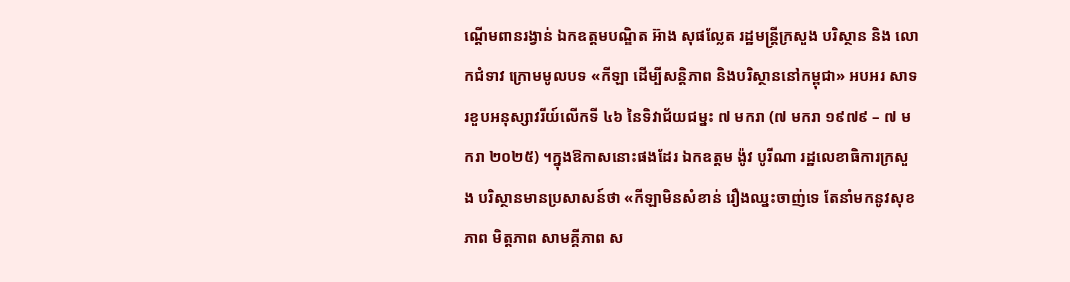ណ្តើមពានរង្វាន់ ឯកឧត្តមបណ្ឌិត អ៊ាង សុផល្លែត រដ្ឋមន្ត្រីក្រសួង បរិស្ថាន និង លោកជំទាវ ក្រោមមូលបទ «កីឡា ដើម្បីសន្តិភាព និងបរិស្ថាននៅកម្ពុជា» អបអរ សាទរខួបអនុស្សាវរីយ៍លើកទី ៤៦ នៃទិវាជ័យជម្នះ ៧ មករា (៧ មករា ១៩៧៩ – ៧ មករា ២០២៥) ។ក្នុងឱកាសនោះផងដែរ ឯកឧត្តម ង៉ូវ បូរីណា រដ្ឋលេខាធិការក្រសួង បរិស្ថានមានប្រសាសន៍ថា «កីឡាមិនសំខាន់ រឿងឈ្នះចាញ់ទេ តែនាំមកនូវសុខភាព មិត្តភាព សាមគ្គីភាព ស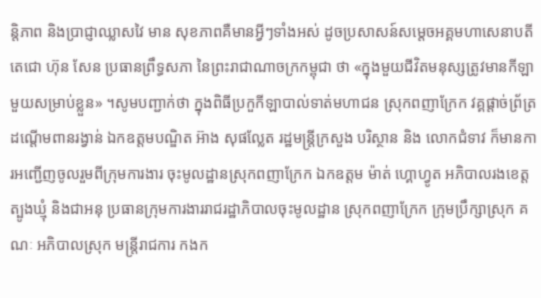ន្តិភាព និងប្រាជ្ញាឈ្លាសវៃ មាន សុខភាពគឺមានអ្វីៗទាំងអស់ ដូចប្រសាសន៍សម្តេចអគ្គមហាសេនាបតីតេជោ ហ៊ុន សែន ប្រធានព្រឹទ្ធសភា នៃព្រះរាជាណាចក្រកម្ពុជា ថា «ក្នុងមួយជីវិតមនុស្សត្រូវមានកីឡាមួយសម្រាប់ខ្លួន» ។សូមបញ្ជាក់ថា ក្នុងពិធីប្រកួកីឡាបាល់ទាត់មហាជន ស្រុកពញាក្រែក វគ្គផ្តាច់ព្រ័ត្រ ដណ្តើមពានរង្វាន់ ឯកឧត្តមបណ្ឌិត អ៊ាង សុផល្លែត រដ្ឋមន្ត្រីក្រសួង បរិស្ថាន និង លោកជំទាវ ក៏មានការអញ្ជើញចូលរួមពីក្រុមការងារ ចុះមូលដ្ឋានស្រុកពញាក្រែក ឯកឧត្តម ម៉ាត់ ហ្គោហ្វូត អភិបាលរងខេត្តត្បូងឃ្មុំ និងជាអនុ ប្រធានក្រុមការងាររាជរដ្ឋាភិបាលចុះមូលដ្ឋាន ស្រុកពញាក្រែក ក្រុមប្រឹក្សាស្រុក គណៈ អភិបាលស្រុក មន្ត្រីរាជការ កងក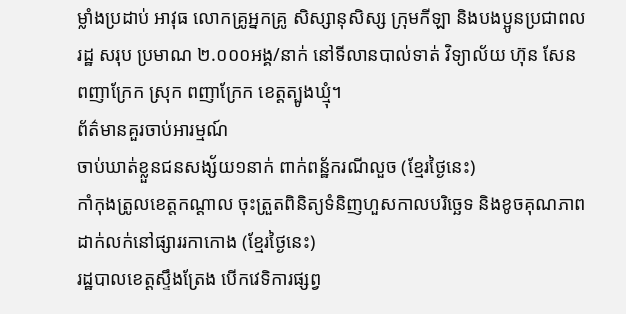ម្លាំងប្រដាប់ អាវុធ លោកគ្រូអ្នកគ្រូ សិស្សានុសិស្ស ក្រុមកីឡា និងបងប្អូនប្រជាពលរដ្ឋ សរុប ប្រមាណ ២.០០០អង្គ/នាក់ នៅទីលានបាល់ទាត់ វិទ្យាល័យ ហ៊ុន សែន ពញាក្រែក ស្រុក ពញាក្រែក ខេត្តត្បូងឃ្មុំ។
ព័ត៌មានគួរចាប់អារម្មណ៍
ចាប់ឃាត់ខ្លួនជនសង្ស័យ១នាក់ ពាក់ពន្ឋ័ករណីលួច (ខ្មែរថ្ងៃនេះ)
កាំកុងត្រូលខេត្តកណ្ដាល ចុះត្រួតពិនិត្យទំនិញហួសកាលបរិច្ឆេទ និងខូចគុណភាព ដាក់លក់នៅផ្សាររកាកោង (ខ្មែរថ្ងៃនេះ)
រដ្ឋបាលខេត្តស្ទឹងត្រែង បើកវេទិការផ្សព្វ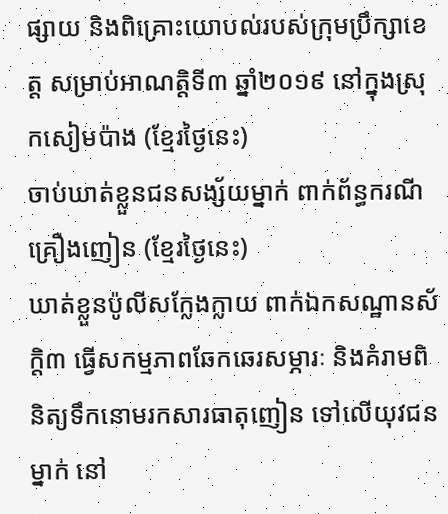ផ្សាយ និងពិគ្រោះយោបល់របស់ក្រុមប្រឹក្សាខេត្ត សម្រាប់អាណត្តិទី៣ ឆ្នាំ២០១៩ នៅក្នុងស្រុកសៀមប៉ាង (ខ្មែរថ្ងៃនេះ)
ចាប់ឃាត់ខ្លួនជនសង្ស័យម្នាក់ ពាក់ព័ន្ធករណីគ្រឿងញៀន (ខ្មែរថ្ងៃនេះ)
ឃាត់ខ្លួនប៉ូលីសក្លែងក្លាយ ពាក់ឯកសណ្ឋានស័ក្តិ៣ ធ្វើសកម្មភាពឆែកឆេរសម្ភារៈ និងគំរាមពិនិត្យទឹកនោមរកសារធាតុញៀន ទៅលើយុវជនម្នាក់ នៅ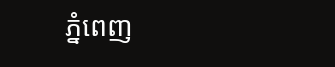ភ្នំពេញ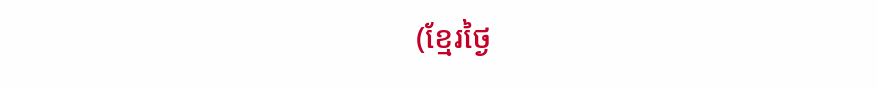(ខ្មែរថ្ងៃ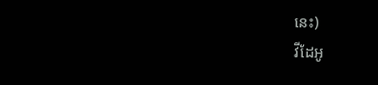នេះ)
វីដែអូ